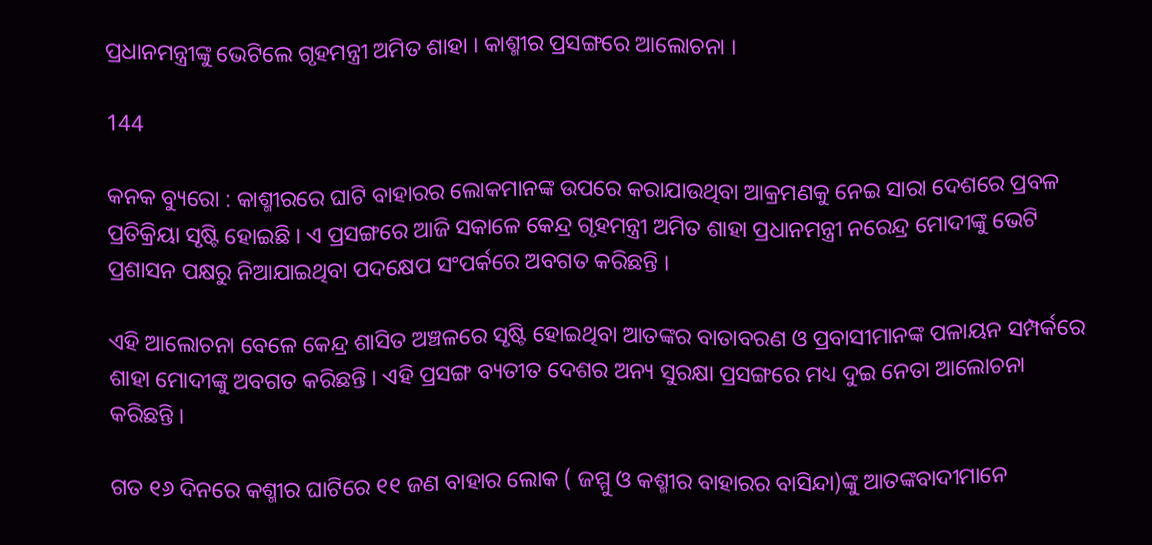ପ୍ରଧାନମନ୍ତ୍ରୀଙ୍କୁ ଭେଟିଲେ ଗୃହମନ୍ତ୍ରୀ ଅମିତ ଶାହା । କାଶ୍ମୀର ପ୍ରସଙ୍ଗରେ ଆଲୋଚନା ।

144

କନକ ବ୍ୟୁରୋ : କାଶ୍ମୀରରେ ଘାଟି ବାହାରର ଲୋକମାନଙ୍କ ଉପରେ କରାଯାଉଥିବା ଆକ୍ରମଣକୁ ନେଇ ସାରା ଦେଶରେ ପ୍ରବଳ ପ୍ରତିକ୍ରିୟା ସୃଷ୍ଟି ହୋଇଛି । ଏ ପ୍ରସଙ୍ଗରେ ଆଜି ସକାଳେ କେନ୍ଦ୍ର ଗୃହମନ୍ତ୍ରୀ ଅମିତ ଶାହା ପ୍ରଧାନମନ୍ତ୍ରୀ ନରେନ୍ଦ୍ର ମୋଦୀଙ୍କୁ ଭେଟି ପ୍ରଶାସନ ପକ୍ଷରୁ ନିଆଯାଇଥିବା ପଦକ୍ଷେପ ସଂପର୍କରେ ଅବଗତ କରିଛନ୍ତି ।

ଏହି ଆଲୋଚନା ବେଳେ କେନ୍ଦ୍ର ଶାସିତ ଅଞ୍ଚଳରେ ସୃଷ୍ଟି ହୋଇଥିବା ଆତଙ୍କର ବାତାବରଣ ଓ ପ୍ରବାସୀମାନଙ୍କ ପଳାୟନ ସମ୍ପର୍କରେ ଶାହା ମୋଦୀଙ୍କୁ ଅବଗତ କରିଛନ୍ତି । ଏହି ପ୍ରସଙ୍ଗ ବ୍ୟତୀତ ଦେଶର ଅନ୍ୟ ସୁରକ୍ଷା ପ୍ରସଙ୍ଗରେ ମଧ୍ୟ ଦୁଇ ନେତା ଆଲୋଚନା କରିଛନ୍ତି ।

ଗତ ୧୬ ଦିନରେ କଶ୍ମୀର ଘାଟିରେ ୧୧ ଜଣ ବାହାର ଲୋକ ( ଜମ୍ମୁ ଓ କଶ୍ମୀର ବାହାରର ବାସିନ୍ଦା)ଙ୍କୁ ଆତଙ୍କବାଦୀମାନେ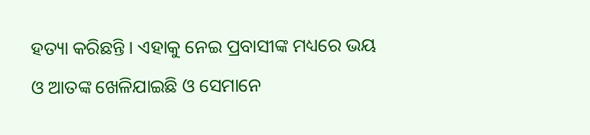ହତ୍ୟା କରିଛନ୍ତି । ଏହାକୁ ନେଇ ପ୍ରବାସୀଙ୍କ ମଧ୍ୟରେ ଭୟ ଓ ଆତଙ୍କ ଖେଳିଯାଇଛି ଓ ସେମାନେ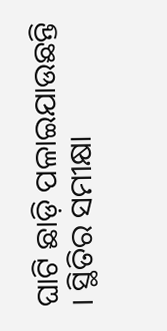ଘାଟି ଛାଡ଼ି ପଳାଇଯାଉଛନ୍ତି । ସ୍ଥିତିର ସମୀକ୍ଷା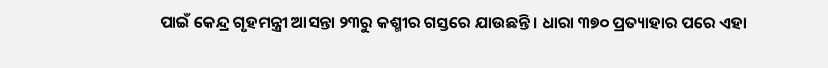ପାଇଁ କେନ୍ଦ୍ର ଗୃହମନ୍ତ୍ରୀ ଆସନ୍ତା ୨୩ରୁ କଶ୍ମୀର ଗସ୍ତରେ ଯାଉଛନ୍ତି । ଧାରା ୩୭୦ ପ୍ରତ୍ୟାହାର ପରେ ଏହା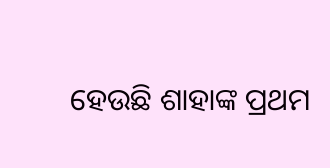ହେଉଛି ଶାହାଙ୍କ ପ୍ରଥମ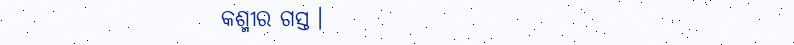କଶ୍ମୀର ଗସ୍ତ ।